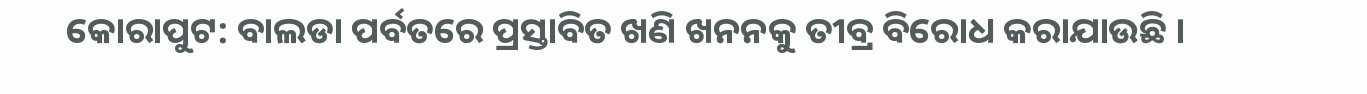କୋରାପୁଟ: ବାଲଡା ପର୍ବତରେ ପ୍ରସ୍ତାବିତ ଖଣି ଖନନକୁ ତୀବ୍ର ବିରୋଧ କରାଯାଉଛି ।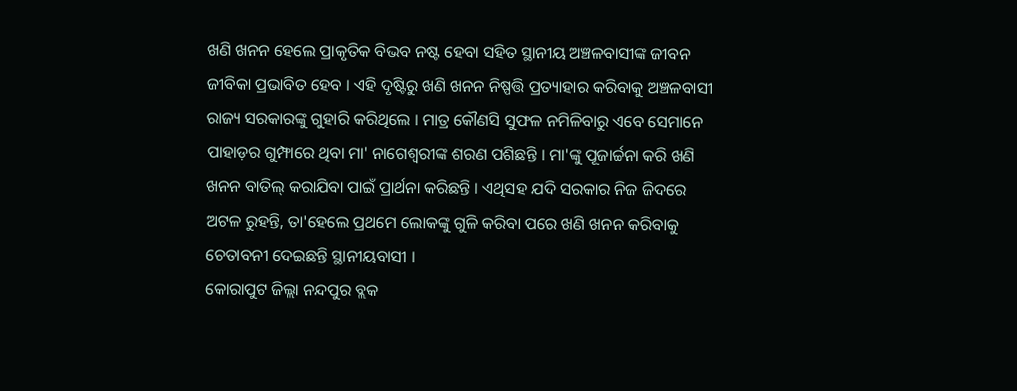ଖଣି ଖନନ ହେଲେ ପ୍ରାକୃତିକ ବିଭବ ନଷ୍ଟ ହେବା ସହିତ ସ୍ଥାନୀୟ ଅଞ୍ଚଳବାସୀଙ୍କ ଜୀବନ ଜୀବିକା ପ୍ରଭାବିତ ହେବ । ଏହି ଦୃଷ୍ଟିରୁ ଖଣି ଖନନ ନିଷ୍ପତ୍ତି ପ୍ରତ୍ୟାହାର କରିବାକୁ ଅଞ୍ଚଳବାସୀ ରାଜ୍ୟ ସରକାରଙ୍କୁ ଗୁହାରି କରିଥିଲେ । ମାତ୍ର କୌଣସି ସୁଫଳ ନମିଳିବାରୁ ଏବେ ସେମାନେ ପାହାଡ଼ର ଗୁମ୍ଫାରେ ଥିବା ମା' ନାଗେଶ୍ବରୀଙ୍କ ଶରଣ ପଶିଛନ୍ତି । ମା'ଙ୍କୁ ପୂଜାର୍ଚ୍ଚନା କରି ଖଣି ଖନନ ବାତିଲ୍ କରାଯିବା ପାଇଁ ପ୍ରାର୍ଥନା କରିଛନ୍ତି । ଏଥିସହ ଯଦି ସରକାର ନିଜ ଜିଦରେ ଅଟଳ ରୁହନ୍ତି, ତା'ହେଲେ ପ୍ରଥମେ ଲୋକଙ୍କୁ ଗୁଳି କରିବା ପରେ ଖଣି ଖନନ କରିବାକୁ ଚେତାବନୀ ଦେଇଛନ୍ତି ସ୍ଥାନୀୟବାସୀ ।
କୋରାପୁଟ ଜିଲ୍ଲା ନନ୍ଦପୁର ବ୍ଲକ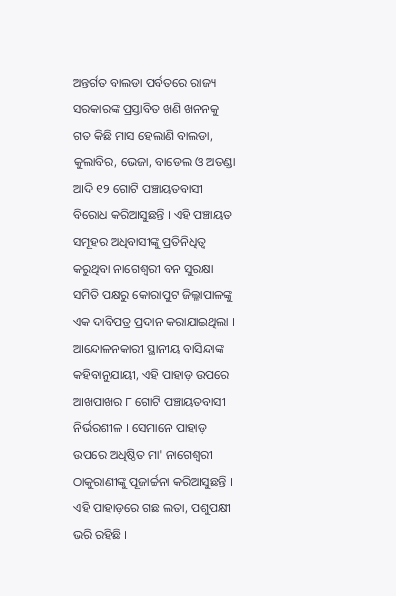ଅନ୍ତର୍ଗତ ବାଲଡା ପର୍ବତରେ ରାଜ୍ୟ ସରକାରଙ୍କ ପ୍ରସ୍ତାବିତ ଖଣି ଖନନକୁ ଗତ କିଛି ମାସ ହେଲାଣି ବାଲଡା, କୁଲାବିର, ଭେଜା, ବାଡେଲ ଓ ଅତଣ୍ଡା ଆଦି ୧୨ ଗୋଟି ପଞ୍ଚାୟତବାସୀ ବିରୋଧ କରିଆସୁଛନ୍ତି । ଏହି ପଞ୍ଚାୟତ ସମୂହର ଅଧିବାସୀଙ୍କୁ ପ୍ରତିନିଧିତ୍ଵ କରୁଥିବା ନାଗେଶ୍ବରୀ ବନ ସୁରକ୍ଷା ସମିତି ପକ୍ଷରୁ କୋରାପୁଟ ଜିଲ୍ଳାପାଳଙ୍କୁ ଏକ ଦାବିପତ୍ର ପ୍ରଦାନ କରାଯାଇଥିଲା । ଆନ୍ଦୋଳନକାରୀ ସ୍ଥାନୀୟ ବାସିନ୍ଦାଙ୍କ କହିବାନୁଯାୟୀ, ଏହି ପାହାଡ଼ ଉପରେ ଆଖପାଖର ୮ ଗୋଟି ପଞ୍ଚାୟତବାସୀ ନିର୍ଭରଶୀଳ । ସେମାନେ ପାହାଡ଼ ଉପରେ ଅଧିଷ୍ଠିତ ମା' ନାଗେଶ୍ବରୀ ଠାକୁରାଣୀଙ୍କୁ ପୂଜାର୍ଚ୍ଚନା କରିଆସୁଛନ୍ତି । ଏହି ପାହାଡ଼ରେ ଗଛ ଲତା, ପଶୁପକ୍ଷୀ ଭରି ରହିଛି ।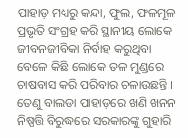ପାହାଡ଼ ମଧ୍ୟରୁ କନ୍ଦା, ଫୁଲ, ଫଳମୂଳ ପ୍ରଭୃତି ସଂଗ୍ରହ କରି ସ୍ଥାନୀୟ ଲୋକେ ଜୀବନଜୀବିକା ନିର୍ବାହ କରୁଥିବା ବେଳେ କିଛି ଲୋକେ ତଳ ମୁଣ୍ଡରେ ଚାଷବାସ କରି ପରିବାର ଚଳାଉଛନ୍ତି । ତେଣୁ ବାଲଡା ପାହାଡ଼ରେ ଖଣି ଖନନ ନିଷ୍ପତ୍ତି ବିରୁଦ୍ଧରେ ସରକାରଙ୍କୁ ଗୁହାରି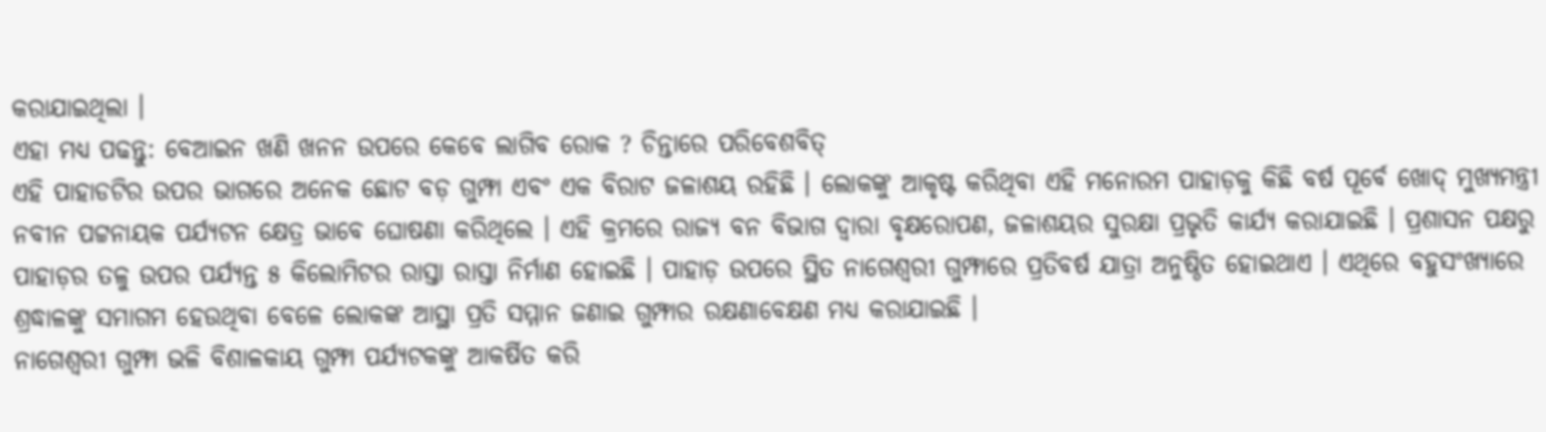କରାଯାଇଥିଲା ।
ଏହା ମଧ୍ୟ ପଢନ୍ତୁ: ବେଆଇନ ଖଣି ଖନନ ଉପରେ କେବେ ଲାଗିବ ରୋକ ? ଚିନ୍ତାରେ ପରିବେଶବିତ୍
ଏହି ପାହାଡଟିର ଉପର ଭାଗରେ ଅନେକ ଛୋଟ ବଡ଼ ଗୁମ୍ଫା ଏବଂ ଏକ ବିରାଟ ଜଳାଶୟ ରହିଛି । ଲୋକଙ୍କୁ ଆକୃଷ୍ଟ କରିଥିବା ଏହି ମନୋରମ ପାହାଡ଼କୁ କିଛି ବର୍ଷ ପୂର୍ବେ ଖୋଦ୍ ମୁଖ୍ୟମନ୍ତ୍ରୀ ନବୀନ ପଟ୍ଟନାୟକ ପର୍ଯ୍ୟଟନ କ୍ଷେତ୍ର ଭାବେ ଘୋଷଣା କରିଥିଲେ । ଏହି କ୍ରମରେ ରାଜ୍ୟ ବନ ବିଭାଗ ଦ୍ଵାରା ବୃକ୍ଷରୋପଣ, ଜଳାଶୟର ସୁରକ୍ଷା ପ୍ରଭୃତି କାର୍ଯ୍ୟ କରାଯାଇଛି । ପ୍ରଶାସନ ପକ୍ଷରୁ ପାହାଡ଼ର ତଳୁ ଉପର ପର୍ଯ୍ୟନ୍ତ ୫ କିଲୋମିଟର ରାସ୍ତା ରାସ୍ତା ନିର୍ମାଣ ହୋଇଛି । ପାହାଡ଼ ଉପରେ ସ୍ଥିତ ନାଗେଶ୍ୱରୀ ଗୁମ୍ଫାରେ ପ୍ରତିବର୍ଷ ଯାତ୍ରା ଅନୁଷ୍ଠିତ ହୋଇଥାଏ । ଏଥିରେ ବହୁସଂଖ୍ୟାରେ ଶ୍ରଦ୍ଧାଳଙ୍କୁ ସମାଗମ ହେଉଥିବା ବେଳେ ଲୋକଙ୍କ ଆସ୍ଥା ପ୍ରତି ସମ୍ମାନ ଜଣାଇ ଗୁମ୍ଫାର ରକ୍ଷଣାବେକ୍ଷଣ ମଧ୍ୟ କରାଯାଇଛି ।
ନାଗେଶ୍ବରୀ ଗୁମ୍ଫା ଭଳି ବିଶାଳକାୟ ଗୁମ୍ଫା ପର୍ଯ୍ୟଟକଙ୍କୁ ଆକର୍ଷିତ କରି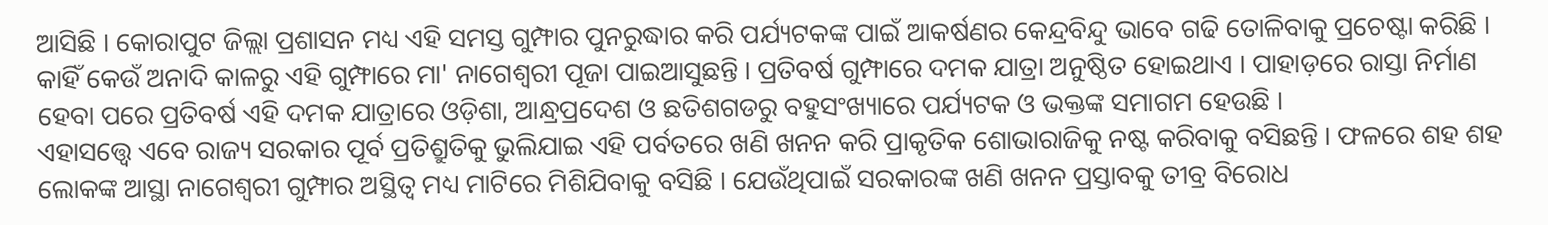ଆସିଛି । କୋରାପୁଟ ଜିଲ୍ଲା ପ୍ରଶାସନ ମଧ୍ୟ ଏହି ସମସ୍ତ ଗୁମ୍ଫାର ପୁନରୁଦ୍ଧାର କରି ପର୍ଯ୍ୟଟକଙ୍କ ପାଇଁ ଆକର୍ଷଣର କେନ୍ଦ୍ରବିନ୍ଦୁ ଭାବେ ଗଢି ତୋଳିବାକୁ ପ୍ରଚେଷ୍ଟା କରିଛି । କାହିଁ କେଉଁ ଅନାଦି କାଳରୁ ଏହି ଗୁମ୍ଫାରେ ମା' ନାଗେଶ୍ବରୀ ପୂଜା ପାଇଆସୁଛନ୍ତି । ପ୍ରତିବର୍ଷ ଗୁମ୍ଫାରେ ଦମକ ଯାତ୍ରା ଅନୁଷ୍ଠିତ ହୋଇଥାଏ । ପାହାଡ଼ରେ ରାସ୍ତା ନିର୍ମାଣ ହେବା ପରେ ପ୍ରତିବର୍ଷ ଏହି ଦମକ ଯାତ୍ରାରେ ଓଡ଼ିଶା, ଆନ୍ଧ୍ରପ୍ରଦେଶ ଓ ଛତିଶଗଡରୁ ବହୁସଂଖ୍ୟାରେ ପର୍ଯ୍ୟଟକ ଓ ଭକ୍ତଙ୍କ ସମାଗମ ହେଉଛି ।
ଏହାସତ୍ତ୍ବେ ଏବେ ରାଜ୍ୟ ସରକାର ପୂର୍ବ ପ୍ରତିଶ୍ରୁତିକୁ ଭୁଲିଯାଇ ଏହି ପର୍ବତରେ ଖଣି ଖନନ କରି ପ୍ରାକୃତିକ ଶୋଭାରାଜିକୁ ନଷ୍ଟ କରିବାକୁ ବସିଛନ୍ତି । ଫଳରେ ଶହ ଶହ ଲୋକଙ୍କ ଆସ୍ଥା ନାଗେଶ୍ବରୀ ଗୁମ୍ଫାର ଅସ୍ଥିତ୍ବ ମଧ୍ୟ ମାଟିରେ ମିଶିଯିବାକୁ ବସିଛି । ଯେଉଁଥିପାଇଁ ସରକାରଙ୍କ ଖଣି ଖନନ ପ୍ରସ୍ତାବକୁ ତୀବ୍ର ବିରୋଧ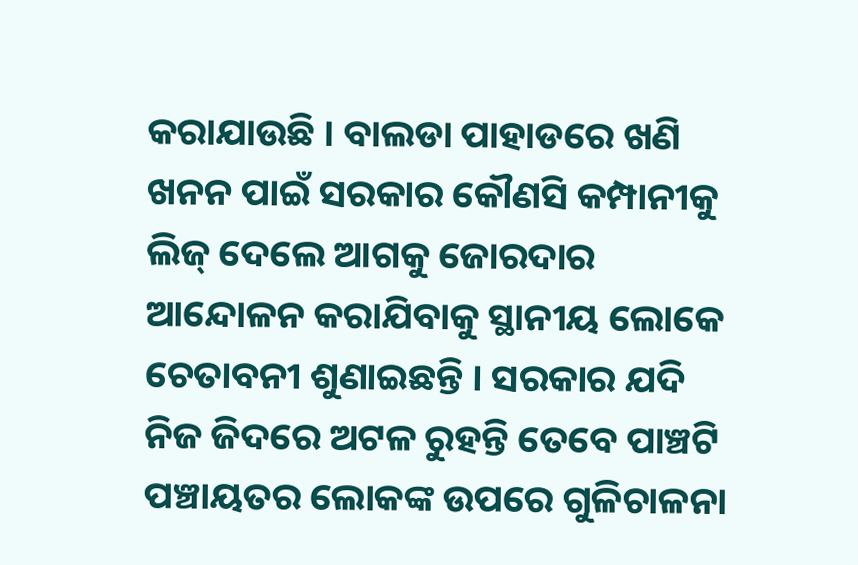କରାଯାଉଛି । ବାଲଡା ପାହାଡରେ ଖଣି ଖନନ ପାଇଁ ସରକାର କୌଣସି କମ୍ପାନୀକୁ ଲିଜ୍ ଦେଲେ ଆଗକୁ ଜୋରଦାର ଆନ୍ଦୋଳନ କରାଯିବାକୁ ସ୍ଥାନୀୟ ଲୋକେ ଚେତାବନୀ ଶୁଣାଇଛନ୍ତି । ସରକାର ଯଦି ନିଜ ଜିଦରେ ଅଟଳ ରୁହନ୍ତି ତେବେ ପାଞ୍ଚଟି ପଞ୍ଚାୟତର ଲୋକଙ୍କ ଉପରେ ଗୁଳିଚାଳନା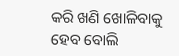କରି ଖଣି ଖୋଳିବାକୁ ହେବ ବୋଲି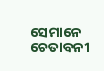ସେମାନେ ଚେତାବନୀ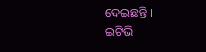ଦେଇଛନ୍ତି ।
ଇଟିଭି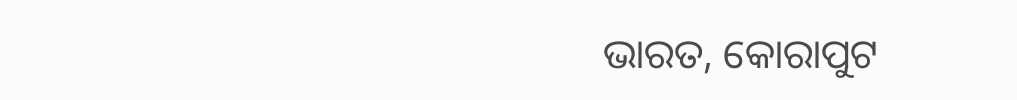ଭାରତ, କୋରାପୁଟ